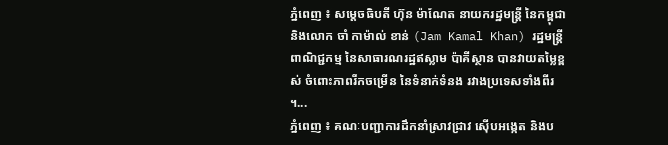ភ្នំពេញ ៖ សម្ដេចធិបតី ហ៊ុន ម៉ាណែត នាយករដ្ឋមន្ត្រី នៃកម្ពុជា និងលោក ចាំ កាម៉ាល់ ខាន់ (Jam Kamal Khan) រដ្ឋមន្ត្រីពាណិជ្ជកម្ម នៃសាធារណរដ្ឋឥស្លាម ប៉ាគីស្ថាន បានវាយតម្លៃខ្ពស់ ចំពោះភាពរីកចម្រើន នៃទំនាក់ទំនង រវាងប្រទេសទាំងពីរ ។...
ភ្នំពេញ ៖ គណៈបញ្ជាការដឹកនាំស្រាវជ្រាវ ស៊ើបអង្កេត និងប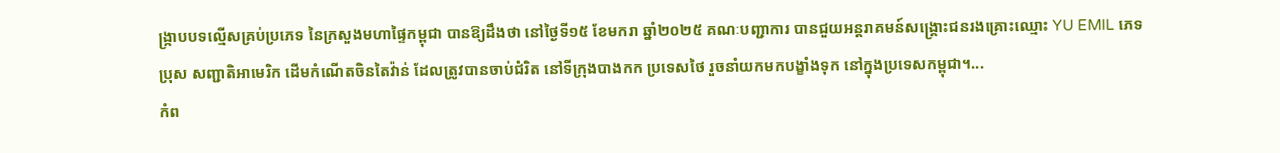ង្ក្រាបបទល្មើសគ្រប់ប្រភេទ នៃក្រសួងមហាផ្ទៃកម្ពុជា បានឱ្យដឹងថា នៅថ្ងៃទី១៥ ខែមករា ឆ្នាំ២០២៥ គណៈបញ្ជាការ បានជួយអន្តរាគមន៍សង្គ្រោះជនរងគ្រោះឈ្មោះ YU EMIL ភេទប្រុស សញ្ជាតិអាមេរិក ដើមកំណើតចិនតៃវ៉ាន់ ដែលត្រូវបានចាប់ជំរិត នៅទីក្រុងបាងកក ប្រទេសថៃ រួចនាំយកមកបង្ខាំងទុក នៅក្នុងប្រទេសកម្ពុជា។...
កំព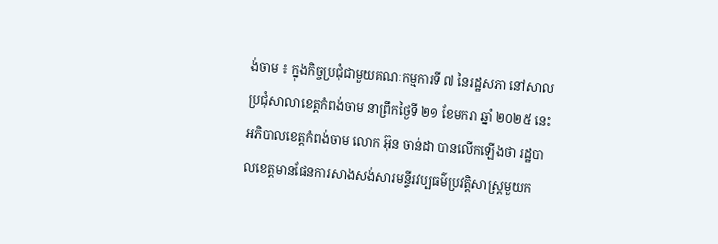ង់ចាម ៖ ក្នុងកិច្ចប្រជុំជាមួយគណៈកម្មការទី ៧ នៃរដ្ឋសភា នៅសាលប្រជុំសាលាខេត្តកំពង់ចាម នាព្រឹកថ្ងៃទី ២១ ខែមករា ឆ្នាំ ២០២៥ នេះ អភិបាលខេត្តកំពង់ចាម លោក អ៊ុន ចាន់ដា បានលើកឡើងថា រដ្ឋបាលខេត្តមានផែនការសាងសង់សារមន្ទីរវប្បធម៌ប្រវត្តិសាស្រ្តមួយក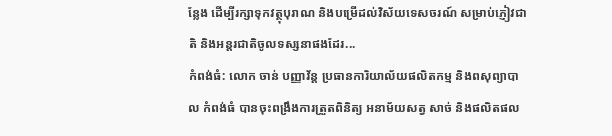ន្លែង ដើម្បីរក្សាទុកវត្ថុបុរាណ និងបម្រើដល់វិស័យទេសចរណ៍ សម្រាប់ភ្ញៀវជាតិ និងអន្តរជាតិចូលទស្សនាផងដែរ...
កំពង់ធំ: លោក ចាន់ បញ្ញាវ័ន្ត ប្រធានការិយាល័យផលិតកម្ម និងពសុព្យាបាល កំពង់ធំ បានចុះពង្រឹងការត្រួតពិនិត្យ អនាម័យសត្វ សាច់ និងផលិតផល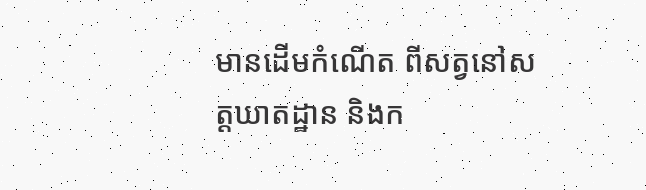មានដើមកំណើត ពីសត្វនៅសត្តឃាតដ្ឋាន និងក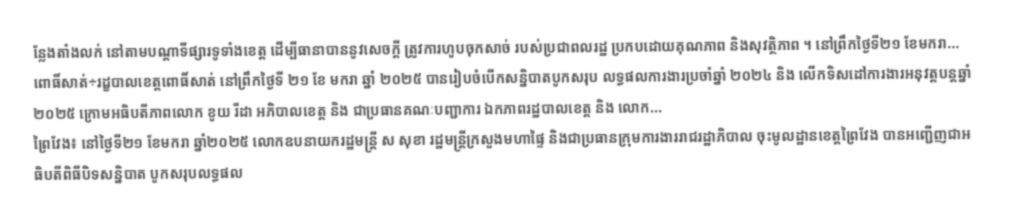ន្លែងតាំងលក់ នៅតាមបណ្តាទីផ្សារទូទាំងខេត្ត ដើម្បីធានាបាននូវសេចក្តី ត្រូវការហូបចុកសាច់ របស់ប្រជាពលរដ្ឋ ប្រកបដោយគុណភាព និងសុវត្ថិភាព ។ នៅព្រឹកថ្ងៃទី២១ ខែមករា...
ពោធិ៍សាត់÷រដ្ខបាលខេត្តពោធិ៍សាត់ នៅព្រឹកថ្ងៃទី ២១ ខែ មករា ឆ្នាំ ២០២៥ បានរៀបចំបើកសន្និបាតបូកសរុប លទ្ធផលការងារប្រចាំឆ្នាំ ២០២៤ និង លើកទិសដៅការងារអនុវត្តបន្តឆ្នាំ ២០២៥ ក្រោមអធិបតីភាពលោក ខូយ រីដា អភិបាលខេត្ត និង ជាប្រធានគណៈបញ្ជាការ ឯកភាពរដ្ឋបាលខេត្ត និង លោក...
ព្រៃវែង៖ នៅថ្ងៃទី២១ ខែមករា ឆ្នាំ២០២៥ លោកឧបនាយករដ្ឋមន្ត្រី ស សុខា រដ្ឋមន្ត្រីក្រសួងមហាផ្ទៃ និងជាប្រធានក្រុមការងាររាជរដ្ឋាភិបាល ចុះមូលដ្ឋានខេត្តព្រៃវែង បានអញ្ជើញជាអធិបតីពិធីបិទសន្និបាត បូកសរុបលទ្ធផល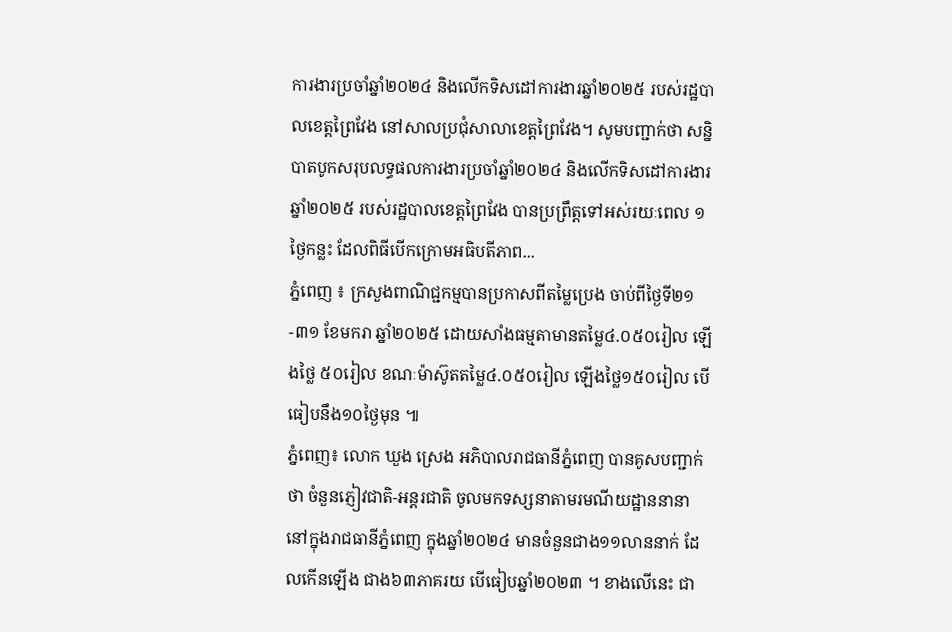ការងារប្រចាំឆ្នាំ២០២៤ និងលើកទិសដៅការងារឆ្នាំ២០២៥ របស់រដ្ឋបាលខេត្តព្រៃវែង នៅសាលប្រជុំសាលាខេត្តព្រៃវែង។ សូមបញ្ជាក់ថា សន្និបាតបូកសរុបលទ្ធផលការងារប្រចាំឆ្នាំ២០២៤ និងលើកទិសដៅការងារឆ្នាំ២០២៥ របស់រដ្ឋបាលខេត្តព្រៃវែង បានប្រព្រឹត្តទៅអស់រយៈពេល ១ថ្ងៃកន្លះ ដែលពិធីបើកក្រោមអធិបតីភាព...
ភ្នំពេញ ៖ ក្រសួងពាណិជ្ជកម្មបានប្រកាសពីតម្លៃប្រេង ចាប់ពីថ្ងៃទី២១-៣១ ខែមករា ឆ្នាំ២០២៥ ដោយសាំងធម្មតាមានតម្លៃ៤.០៥០រៀល ឡើងថ្លៃ ៥០រៀល ខណៈម៉ាស៊ូតតម្លៃ៤.០៥០រៀល ឡើងថ្លៃ១៥០រៀល បើធៀបនឹង១០ថ្ងៃមុន ៕
ភ្នំពេញ៖ លោក ឃួង ស្រេង អភិបាលរាជធានីភ្នំពេញ បានគូសបញ្ជាក់ថា ចំនួនភ្ញៀវជាតិ-អន្តរជាតិ ចូលមកទស្សនាតាមរមណីយដ្ឋាននានា នៅក្នុងរាជធានីភ្នំពេញ ក្នុងឆ្នាំ២០២៤ មានចំនួនជាង១១លាននាក់ ដែលកើនឡើង ជាង៦៣ភាគរយ បើធៀបឆ្នាំ២០២៣ ។ ខាងលើនេះ ជា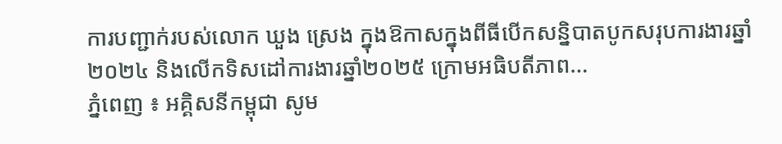ការបញ្ជាក់របស់លោក ឃួង ស្រេង ក្នុងឱកាសក្នុងពីធីបើកសន្និបាតបូកសរុបការងារឆ្នាំ២០២៤ និងលើកទិសដៅការងារឆ្នាំ២០២៥ ក្រោមអធិបតីភាព...
ភ្នំពេញ ៖ អគ្គិសនីកម្ពុជា សូម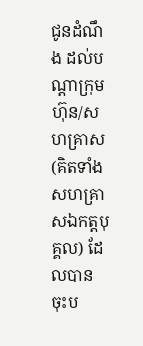ជូនដំណឹង ដល់បណ្តាក្រុមហ៊ុន/សហគ្រាស (គិតទាំងសហគ្រាសឯកត្តបុគ្គល) ដែលបាន ចុះប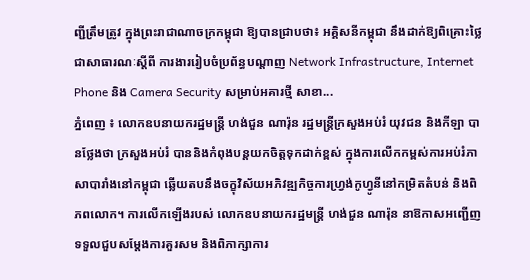ញ្ជីត្រឹមត្រូវ ក្នុងព្រះរាជាណាចក្រកម្ពុជា ឱ្យបានជ្រាបថា៖ អគ្គិសនីកម្ពុជា នឹងដាក់ឱ្យពិគ្រោះថ្លៃជាសាធារណៈស្តីពី ការងាររៀបចំប្រព័ន្ធបណ្តាញ Network Infrastructure, Internet Phone និង Camera Security សម្រាប់អគារថ្មី សាខា...
ភ្នំពេញ ៖ លោកឧបនាយករដ្ឋមន្ត្រី ហង់ជួន ណារ៉ុន រដ្ឋមន្ត្រីក្រសួងអប់រំ យុវជន និងកីឡា បានថ្លែងថា ក្រសួងអប់រំ បាននិងកំពុងបន្តយកចិត្តទុកដាក់ខ្ពស់ ក្នុងការលើកកម្ពស់ការអប់រំភាសាបារាំងនៅកម្ពុជា ឆ្លើយតបនឹងចក្ខុវិស័យអភិវឌ្ឍកិច្ចការហ្វ្រង់កូហ្វូនីនៅកម្រិតតំបន់ និងពិភពលោក។ ការលើកឡើងរបស់ លោកឧបនាយករដ្ឋមន្ត្រី ហង់ជួន ណារ៉ុន នាឱកាសអញ្ជើញទទួលជួបសម្តែងការគួរសម និងពិភាក្សាការ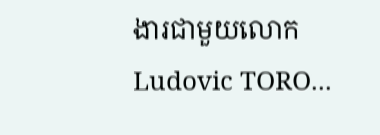ងារជាមួយលោក Ludovic TORO...